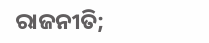ରାଜନୀତି;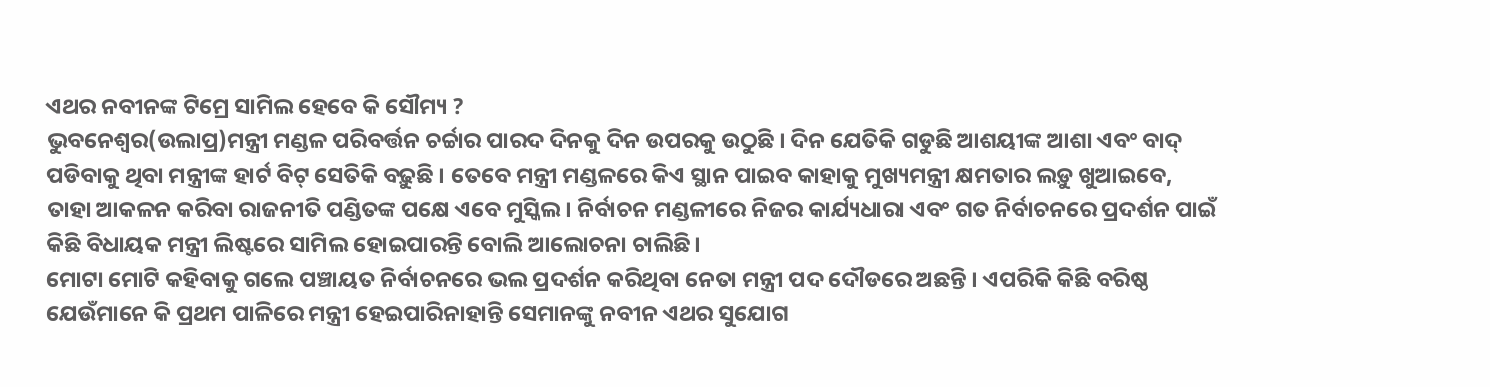ଏଥର ନବୀନଙ୍କ ଟିମ୍ରେ ସାମିଲ ହେବେ କି ସୌମ୍ୟ ?
ଭୁବନେଶ୍ବର(ଉଲାପ୍ର)ମନ୍ତ୍ରୀ ମଣ୍ଡଳ ପରିବର୍ତ୍ତନ ଚର୍ଚ୍ଚାର ପାରଦ ଦିନକୁ ଦିନ ଉପରକୁ ଉଠୁଛି । ଦିନ ଯେତିକି ଗଡୁଛି ଆଶୟୀଙ୍କ ଆଶା ଏବଂ ବାଦ୍ ପଡିବାକୁ ଥିବା ମନ୍ତ୍ରୀଙ୍କ ହାର୍ଟ ବିଟ୍ ସେତିକି ବଢ଼ୁଛି । ତେବେ ମନ୍ତ୍ରୀ ମଣ୍ଡଳରେ କିଏ ସ୍ଥାନ ପାଇବ କାହାକୁ ମୁଖ୍ୟମନ୍ତ୍ରୀ କ୍ଷମତାର ଲଡ଼ୁ ଖୁଆଇବେ, ତାହା ଆକଳନ କରିବା ରାଜନୀତି ପଣ୍ଡିତଙ୍କ ପକ୍ଷେ ଏବେ ମୁସ୍କିଲ। ନିର୍ବାଚନ ମଣ୍ଡଳୀରେ ନିଜର କାର୍ଯ୍ୟଧାରା ଏବଂ ଗତ ନିର୍ବାଚନରେ ପ୍ରଦର୍ଶନ ପାଇଁ କିଛି ବିଧାୟକ ମନ୍ତ୍ରୀ ଲିଷ୍ଟରେ ସାମିଲ ହୋଇପାରନ୍ତି ବୋଲି ଆଲୋଚନା ଚାଲିଛି।
ମୋଟା ମୋଟି କହିବାକୁ ଗଲେ ପଞ୍ଚାୟତ ନିର୍ବାଚନରେ ଭଲ ପ୍ରଦର୍ଶନ କରିଥିବା ନେତା ମନ୍ତ୍ରୀ ପଦ ଦୌଡରେ ଅଛନ୍ତି । ଏପରିକି କିଛି ବରିଷ୍ଠ ଯେଉଁମାନେ କି ପ୍ରଥମ ପାଳିରେ ମନ୍ତ୍ରୀ ହେଇପାରିନାହାନ୍ତି ସେମାନଙ୍କୁ ନବୀନ ଏଥର ସୁଯୋଗ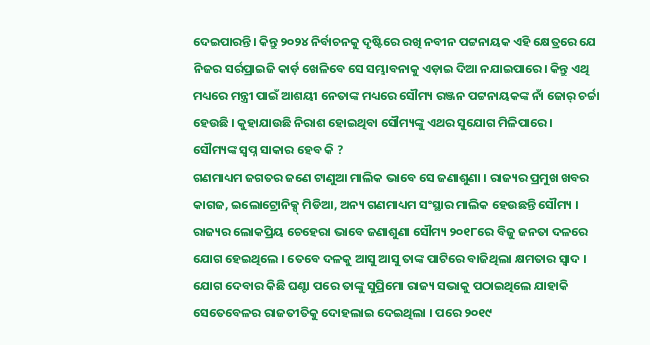ଦେଇପାରନ୍ତି। କିନ୍ତୁ ୨୦୨୪ ନିର୍ବାଚନକୁ ଦୃଷ୍ଟିରେ ରଖି ନବୀନ ପଟ୍ଟନାୟକ ଏହି କ୍ଷେତ୍ରରେ ଯେ ନିଜର ସର୍ରପ୍ରାଇଜି କାର୍ଡ଼ ଖେଳିବେ ସେ ସମ୍ଭାବନାକୁ ଏଡ଼ାଇ ଦିଆ ନଯାଇପାରେ। କିନ୍ତୁ ଏଥି ମଧ୍ୟରେ ମନ୍ତ୍ରୀ ପାଇଁ ଆଶୟୀ ନେତାଙ୍କ ମଧ୍ୟରେ ସୌମ୍ୟ ରଞ୍ଜନ ପଟ୍ଟନାୟକଙ୍କ ନାଁ ଜୋର୍ ଚର୍ଚ୍ଚା ହେଉଛି । କୁହାଯାଉଛି ନିରାଶ ହୋଇଥିବା ସୌମ୍ୟଙ୍କୁ ଏଥର ସୁଯୋଗ ମିଳିପାରେ ।
ସୌମ୍ୟଙ୍କ ସ୍ବପ୍ନ ସାକାର ହେବ କି ?
ଗଣମାଧ୍ୟମ ଜଗତର ଜଣେ ଟାଣୁଆ ମାଲିକ ଭାବେ ସେ ଜଣାଶୁଣା । ରାଜ୍ୟର ପ୍ରମୁଖ ଖବର କାଗଜ, ଇଲୋଟ୍ରୋନିକ୍ସ୍ ମିଡିଆ, ଅନ୍ୟ ଗଣମାଧ୍ୟମ ସଂସ୍ଥାର ମାଲିକ ହେଉଛନ୍ତି ସୌମ୍ୟ । ରାଜ୍ୟର ଲୋକପ୍ରିୟ ଚେହେରା ଭାବେ ଜଣାଶୁଣା ସୌମ୍ୟ ୨୦୧୮ରେ ବିଜୁ ଜନତା ଦଳରେ ଯୋଗ ହେଇଥିଲେ । ତେବେ ଦଳକୁ ଆସୁ ଆସୁ ତାଙ୍କ ପାଟିରେ ବାଜିଥିଲା କ୍ଷମତାର ସ୍ବାଦ । ଯୋଗ ଦେବାର କିଛି ଘଣ୍ଟା ପରେ ତାଙ୍କୁ ସୁପ୍ରିମୋ ରାଜ୍ୟ ସଭାକୁ ପଠାଇଥିଲେ ଯାହାକି ସେତେବେଳର ରାଜତୀତିକୁ ଦୋହଲାଇ ଦେଇଥିଲା । ପରେ ୨୦୧୯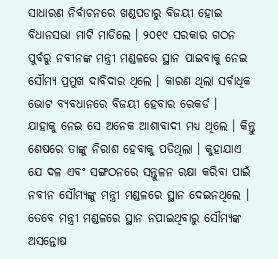ସାଧାରଣ ନିର୍ବାଚନରେ ଖଣ୍ଡପଡାରୁ ବିଜୟୀ ହୋଇ ବିଧାନସଭା ମାଟି ମାଡିଲେ । ୨୦୧୯ ସରକାର ଗଠନ ପୁର୍ବରୁ ନବୀନଙ୍କ ମନ୍ତ୍ରୀ ମଣ୍ଡଳରେ ସ୍ଥାନ ପାଇବାକୁ ନେଇ ସୌମ୍ୟ ପ୍ରମୁଖ ଦାବିଦାର ଥିଲେ । କାରଣ ଥିଲା ସର୍ବାଧିକ ଭୋଟ ବ୍ୟବଧାନରେ ବିଜୟୀ ହେବାର ରେକର୍ଡ ।
ଯାହାକୁ ନେଇ ସେ ଅନେକ ଆଶାବାଦୀ ମଧ୍ୟ ଥିଲେ । କିନ୍ତୁ ଶେଷରେ ତାଙ୍କୁ ନିରାଶ ହେବାକୁ ପଡିଥିଲା । କୁହାଯାଏ ଯେ ଦଳ ଏବଂ ସଙ୍ଗଠନରେ ସନ୍ତୁଳନ ରକ୍ଷା କରିବା ପାଇଁ ନବୀନ ସୌମ୍ୟଙ୍କୁ ମନ୍ତ୍ରୀ ମଣ୍ଡଳରେ ସ୍ଥାନ ଦେଇନଥିଲେ । ତେବେ ମନ୍ତ୍ରୀ ମଣ୍ଡଳରେ ସ୍ଥାନ ନପାଇଥିବାରୁ ସୌମ୍ୟଙ୍କ ଅସନ୍ତୋଷ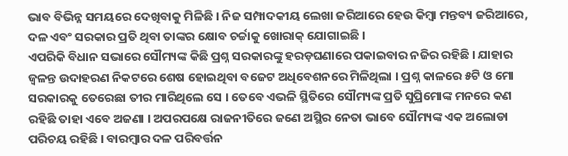ଭାବ ବିଭିନ୍ନ ସମୟରେ ଦେଖିବାକୁ ମିଳିଛି । ନିଜ ସମ୍ପାଦକୀୟ ଲେଖା ଜରିଆରେ ହେଉ କିମ୍ବା ମନ୍ତବ୍ୟ ଜରିଆରେ, ଦଳ ଏବଂ ସରକାର ପ୍ରତି ଥିବା ତାଙ୍କର କ୍ଷୋବ ଚର୍ଚ୍ଚାକୁ ଖୋରାକ୍ ଯୋଗାଇଛି ।
ଏପରିକି ବିଧାନ ସଭାରେ ସୌମ୍ୟଙ୍କ କିଛି ପ୍ରଶ୍ନ ସରକାରଙ୍କୁ ହରଡ଼ଘଣାରେ ପକାଇବାର ନଜିର ରହିଛି । ଯାହାର ଜ୍ବଳନ୍ତ ଉଦାହରଣ ନିକଟରେ ଶେଷ ହୋଇଥିବା ବଜେଟ ଅଧିବେଶନରେ ମିଳିଥିଲା । ପ୍ରଶ୍ନ କାଳରେ ୫ଟି ଓ ମୋ ସରକାରକୁ ତେରେଛା ତୀର ମାରିଥିଲେ ସେ । ତେବେ ଏଭଳି ସ୍ଥିତିରେ ସୌମ୍ୟଙ୍କ ପ୍ରତି ସୁପ୍ରିମୋଙ୍କ ମନରେ କଣ ରହିଛି ତାହା ଏବେ ଅଜଣା । ଅପରପକ୍ଷେ ରାଜନୀତିରେ ଜଣେ ଅସ୍ଥିର ନେତା ଭାବେ ସୌମ୍ୟଙ୍କ ଏକ ଅଲୋଡା ପରିଚୟ ରହିଛି । ବାରମ୍ବାର ଦଳ ପରିବର୍ତ୍ତନ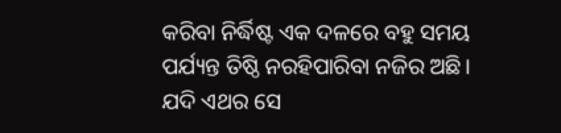କରିବା ନିର୍ଦ୍ଧିଷ୍ଟ ଏକ ଦଳରେ ବହୁ ସମୟ ପର୍ଯ୍ୟନ୍ତ ତିଷ୍ଠି ନରହିପାରିବା ନଜିର ଅଛି। ଯଦି ଏଥର ସେ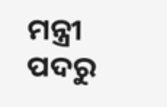ମନ୍ତ୍ରୀ ପଦରୁ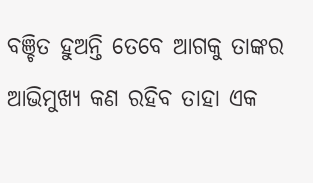ବଞ୍ଚିତ ହୁଅନ୍ତି ତେବେ ଆଗକୁ ତାଙ୍କର ଆଭିମୁଖ୍ୟ କଣ ରହିବ ତାହା ଏକ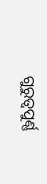ଗୁରୁତ୍ବପୁର୍ଣ୍ଣ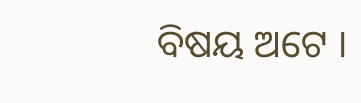ବିଷୟ ଅଟେ ।